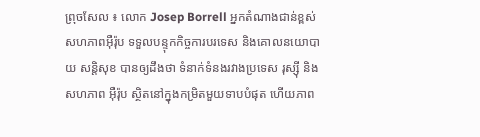ព្រុចសែល ៖ លោក Josep Borrell អ្នកតំណាងជាន់ខ្ពស់សហភាពអ៊ឺរ៉ុប ទទួលបន្ទុកកិច្ចការបរទេស និងគោលនយោបាយ សន្តិសុខ បានឲ្យដឹងថា ទំនាក់ទំនងរវាងប្រទេស រុស្ស៊ី និងសហភាព អ៊ឺរ៉ុប ស្ថិតនៅក្នុងកម្រិតមួយទាបបំផុត ហើយភាព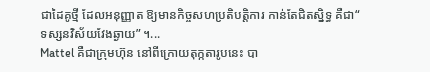ជាដៃគូថ្មី ដែលអនុញ្ញាត ឱ្យមានកិច្ចសហប្រតិបត្តិការ កាន់តែជិតស្និទ្ធ គឺជា“ ទស្សនវិស័យវែងឆ្ងាយ” ។...
Mattel គឺជាក្រុមហ៊ុន នៅពីក្រោយតុក្កតារូបនេះ បា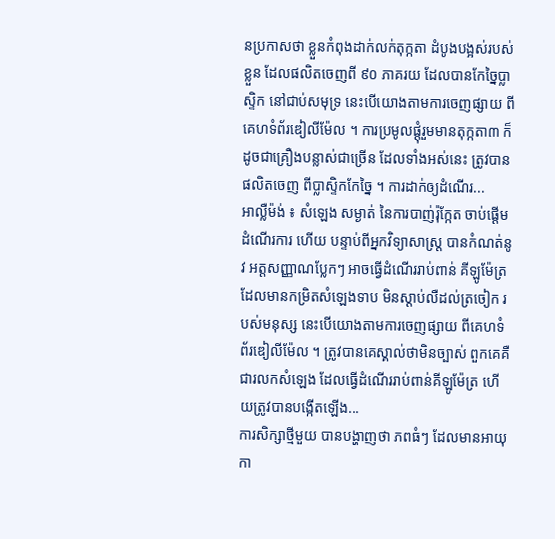នប្រកាសថា ខ្លួនកំពុងដាក់លក់តុក្កតា ដំបូងបង្អស់របស់ខ្លួន ដែលផលិតចេញពី ៩០ ភាគរយ ដែលបានកែច្នៃប្លាស្ទិក នៅជាប់សមុទ្រ នេះបើយោងតាមការចេញផ្សាយ ពីគេហទំព័រឌៀលីម៉ែល ។ ការប្រមូលផ្ដុំរួមមានតុក្កតា៣ ក៏ដូចជាគ្រឿងបន្លាស់ជាច្រើន ដែលទាំងអស់នេះ ត្រូវបាន ផលិតចេញ ពីប្លាស្ទិកកែច្នៃ ។ ការដាក់ឲ្យដំណើរ...
អាល្លឺម៉ង់ ៖ សំឡេង សម្ងាត់ នៃការបាញ់រ៉ុក្កែត ចាប់ផ្តើមដំណើរការ ហើយ បន្ទាប់ពីអ្នកវិទ្យាសាស្ត្រ បានកំណត់នូវ អត្តសញ្ញាណប្លែកៗ អាចធ្វើដំណើររាប់ពាន់ គីឡូម៉ែត្រ ដែលមានកម្រិតសំឡេងទាប មិនស្តាប់លឺដល់ត្រចៀក របស់មនុស្ស នេះបើយោងតាមការចេញផ្សាយ ពីគេហទំព័រឌៀលីម៉ែល ។ ត្រូវបានគេស្គាល់ថាមិនច្បាស់ ពួកគេគឺជារលកសំឡេង ដែលធ្វើដំណើររាប់ពាន់គីឡូម៉ែត្រ ហើយត្រូវបានបង្កើតឡើង...
ការសិក្សាថ្មីមួយ បានបង្ហាញថា ភពធំៗ ដែលមានអាយុកា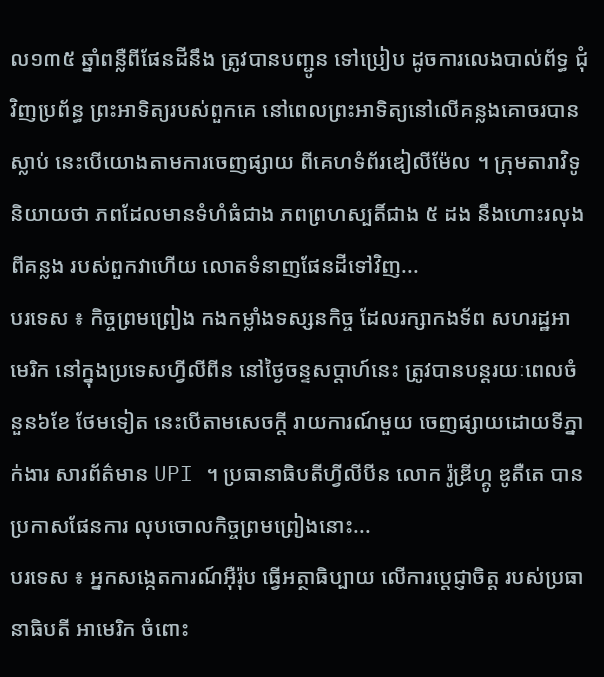ល១៣៥ ឆ្នាំពន្លឺពីផែនដីនឹង ត្រូវបានបញ្ជូន ទៅប្រៀប ដូចការលេងបាល់ព័ទ្ធ ជុំវិញប្រព័ន្ធ ព្រះអាទិត្យរបស់ពួកគេ នៅពេលព្រះអាទិត្យនៅលើគន្លងគោចរបានស្លាប់ នេះបើយោងតាមការចេញផ្សាយ ពីគេហទំព័រឌៀលីម៉ែល ។ ក្រុមតារាវិទូនិយាយថា ភពដែលមានទំហំធំជាង ភពព្រហស្បតិ៍ជាង ៥ ដង នឹងហោះរលុងពីគន្លង របស់ពួកវាហើយ លោតទំនាញផែនដីទៅវិញ...
បរទេស ៖ កិច្ចព្រមព្រៀង កងកម្លាំងទស្សនកិច្ច ដែលរក្សាកងទ័ព សហរដ្ឋអាមេរិក នៅក្នុងប្រទេសហ្វីលីពីន នៅថ្ងៃចន្ទសប្ដាហ៍នេះ ត្រូវបានបន្តរយៈពេលចំនួន៦ខែ ថែមទៀត នេះបើតាមសេចក្តី រាយការណ៍មួយ ចេញផ្សាយដោយទីភ្នាក់ងារ សារព័ត៌មាន UPI ។ ប្រធានាធិបតីហ្វីលីបីន លោក រ៉ូឌ្រីហ្គូ ឌូតឺតេ បានប្រកាសផែនការ លុបចោលកិច្ចព្រមព្រៀងនោះ...
បរទេស ៖ អ្នកសង្កេតការណ៍អ៊ឺរ៉ុប ធ្វើអត្ថាធិប្បាយ លើការប្តេជ្ញាចិត្ត របស់ប្រធានាធិបតី អាមេរិក ចំពោះ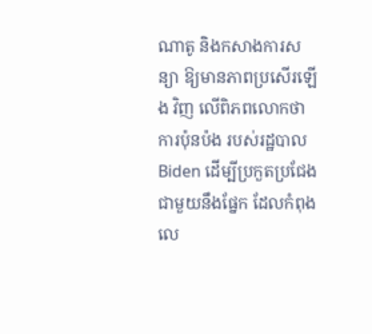ណាតូ និងកសាងការសន្យា ឱ្យមានភាពប្រសើរឡើង វិញ លើពិភពលោកថា ការប៉ុនប៉ង របស់រដ្ឋបាល Biden ដើម្បីប្រកួតប្រជែង ជាមួយនឹងផ្នែក ដែលកំពុងលេ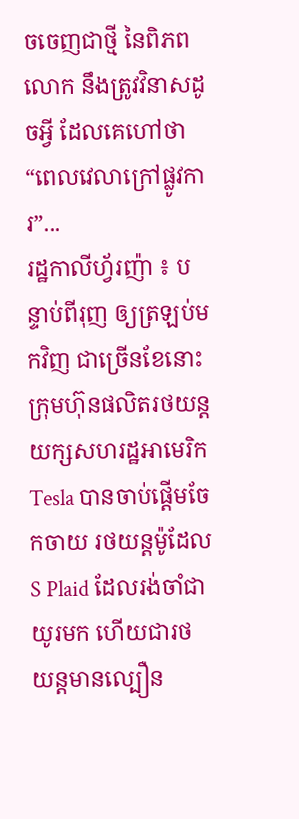ចចេញជាថ្មី នៃពិភពលោក នឹងត្រូវវិនាសដូចអ្វី ដែលគេហៅថា “ពេលវេលាក្រៅផ្លូវការ”...
រដ្ឋកាលីហ្វ័រញ៉ា ៖ បន្ទាប់ពីរុញ ឲ្យត្រឡប់មកវិញ ជាច្រើនខែនោះ ក្រុមហ៊ុនផលិតរថយន្តយក្សសហរដ្ឋអាមេរិក Tesla បានចាប់ផ្តើមចែកចាយ រថយន្តម៉ូដែល S Plaid ដែលរង់ចាំជាយូរមក ហើយជារថយន្តមានល្បឿន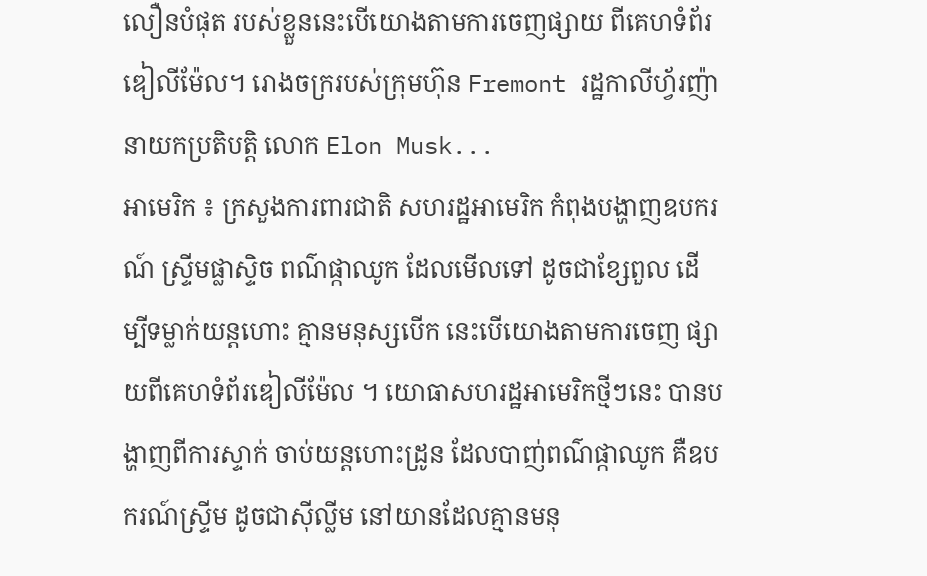លឿនបំផុត របស់ខ្លួននេះបើយោងតាមការចេញផ្សាយ ពីគេហទំព័រឌៀលីម៉ែល។ រោងចក្ររបស់ក្រុមហ៊ុន Fremont រដ្ឋកាលីហ្វ័រញ៉ា នាយកប្រតិបត្តិ លោក Elon Musk...
អាមេរិក ៖ ក្រសួងការពារជាតិ សហរដ្ឋអាមេរិក កំពុងបង្ហាញឧបករណ៍ ស្ទ្រីមផ្លាស្ទិច ពណ៌ផ្កាឈូក ដែលមើលទៅ ដូចជាខ្សែពួល ដើម្បីទម្លាក់យន្តហោះ គ្មានមនុស្សបើក នេះបើយោងតាមការចេញ ផ្សាយពីគេហទំព័រឌៀលីម៉ែល ។ យោធាសហរដ្ឋអាមេរិកថ្មីៗនេះ បានបង្ហាញពីការស្ទាក់ ចាប់យន្តហោះដ្រូន ដែលបាញ់ពណ៌ផ្កាឈូក គឺឧបករណ៍ស្ទ្រីម ដូចជាស៊ីល្លីម នៅយានដែលគ្មានមនុ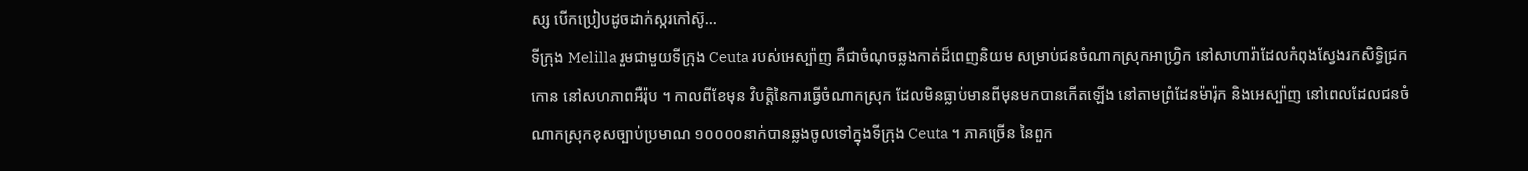ស្ស បើកប្រៀបដូចដាក់ស្ករកៅស៊ូ...
ទីក្រុង Melilla រួមជាមួយទីក្រុង Ceuta របស់អេស្ប៉ាញ គឺជាចំណុចឆ្លងកាត់ដ៏ពេញនិយម សម្រាប់ជនចំណាកស្រុកអាហ្វ្រិក នៅសាហារ៉ាដែលកំពុងស្វែងរកសិទ្ធិជ្រកកោន នៅសហភាពអឺរ៉ុប ។ កាលពីខែមុន វិបត្ដិនៃការធ្វើចំណាកស្រុក ដែលមិនធ្លាប់មានពីមុនមកបានកើតឡើង នៅតាមព្រំដែនម៉ារ៉ុក និងអេស្ប៉ាញ នៅពេលដែលជនចំណាកស្រុកខុសច្បាប់ប្រមាណ ១០០០០នាក់បានឆ្លងចូលទៅក្នុងទីក្រុង Ceuta ។ ភាគច្រើន នៃពួក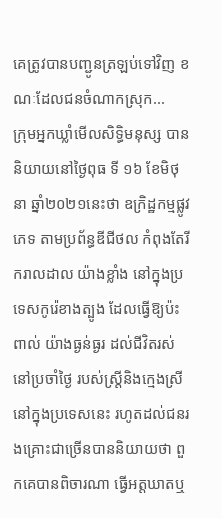គេត្រូវបានបញ្ជូនត្រឡប់ទៅវិញ ខណៈដែលជនចំណាកស្រុក...
ក្រុមអ្នកឃ្លាំមើលសិទ្ធិមនុស្ស បាននិយាយនៅថ្ងៃពុធ ទី ១៦ ខែមិថុនា ឆ្នាំ២០២១នេះថា ឧក្រិដ្ឋកម្មផ្លូវភេទ តាមប្រព័ន្ធឌីជីថល កំពុងតែរីករាលដាល យ៉ាងខ្លាំង នៅក្នុងប្រទេសកូរ៉េខាងត្បូង ដែលធ្វើឱ្យប៉ះពាល់ យ៉ាងធ្ងន់ធ្ងរ ដល់ជីវិតរស់នៅប្រចាំថ្ងៃ របស់ស្ត្រីនិងក្មេងស្រី នៅក្នុងប្រទេសនេះ រហូតដល់ជនរងគ្រោះជាច្រើនបាននិយាយថា ពួកគេបានពិចារណា ធ្វើអត្តឃាតឬ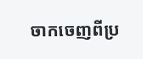ចាកចេញពីប្រ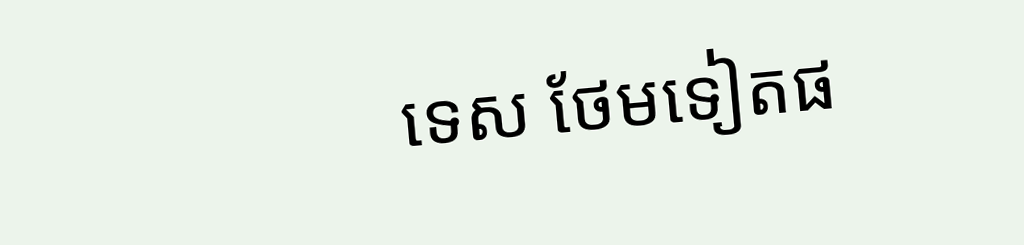ទេស ថែមទៀតផ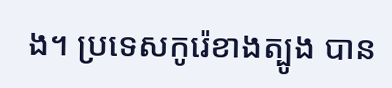ង។ ប្រទេសកូរ៉េខាងត្បូង បាន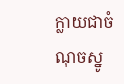ក្លាយជាចំណុចស្នូ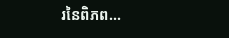រនៃពិភព...